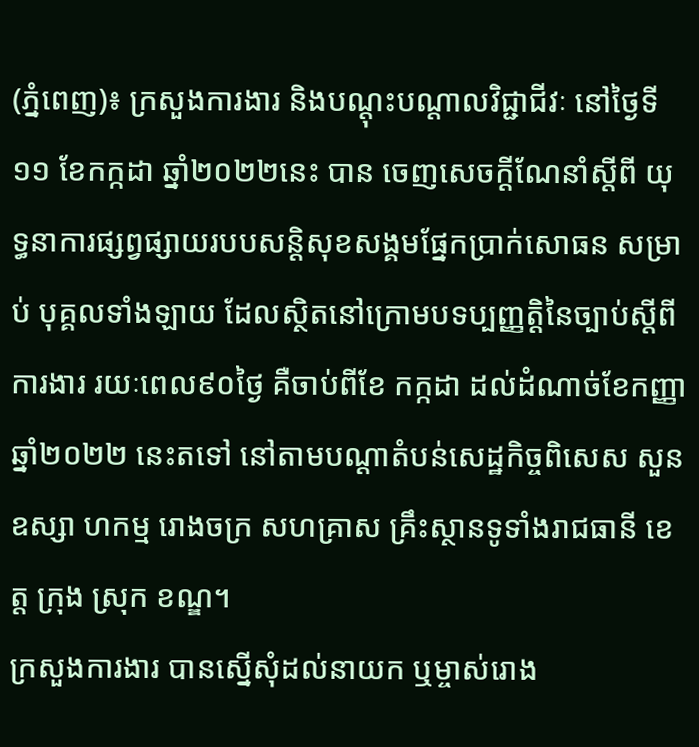(ភ្នំពេញ)៖ ក្រសួងការងារ និងបណ្តុះបណ្តាលវិជ្ជាជីវៈ នៅថ្ងៃទី១១ ខែកក្កដា ឆ្នាំ២០២២នេះ បាន ចេញសេចក្ដីណែនាំស្តីពី យុទ្ធនាការផ្សព្វផ្សាយរបបសន្តិសុខសង្គមផ្នែកប្រាក់សោធន សម្រាប់ បុគ្គលទាំងឡាយ ដែលស្ថិតនៅក្រោមបទប្បញ្ញត្តិនៃច្បាប់ស្តីពីការងារ រយៈពេល៩០ថ្ងៃ គឺចាប់ពីខែ កក្កដា ដល់ដំណាច់ខែកញ្ញា ឆ្នាំ២០២២ នេះតទៅ នៅតាមបណ្ដាតំបន់សេដ្ឋកិច្ចពិសេស សួនឧស្សា ហកម្ម រោងចក្រ សហគ្រាស គ្រឹះស្ថានទូទាំងរាជធានី ខេត្ត ក្រុង ស្រុក ខណ្ឌ។
ក្រសួងការងារ បានស្នើសុំដល់នាយក ឬម្ចាស់រោង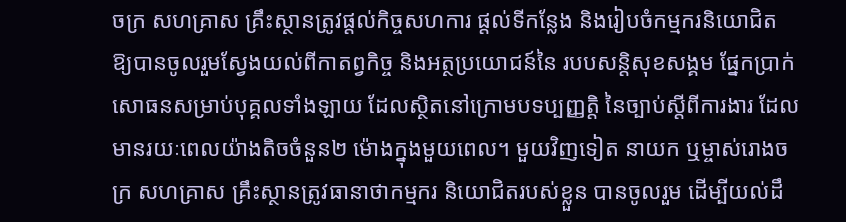ចក្រ សហគ្រាស គ្រឹះស្ថានត្រូវផ្តល់កិច្ចសហការ ផ្តល់ទីកន្លែង និងរៀបចំកម្មករនិយោជិត ឱ្យបានចូលរួមស្វែងយល់ពីកាតព្វកិច្ច និងអត្ថប្រយោជន៍នៃ របបសន្តិសុខសង្គម ផ្នែកប្រាក់សោធនសម្រាប់បុគ្គលទាំងឡាយ ដែលស្ថិតនៅក្រោមបទប្បញ្ញត្តិ នៃច្បាប់ស្ដីពីការងារ ដែលមានរយៈពេលយ៉ាងតិចចំនួន២ ម៉ោងក្នុងមួយពេល។ មួយវិញទៀត នាយក ឬម្ចាស់រោងចក្រ សហគ្រាស គ្រឹះស្ថានត្រូវធានាថាកម្មករ និយោជិតរបស់ខ្លួន បានចូលរួម ដើម្បីយល់ដឹ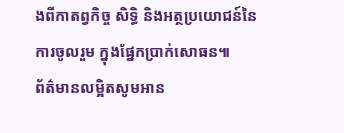ងពីកាតព្វកិច្ច សិទ្ធិ និងអត្ថប្រយោជន៍នៃការចូលរួម ក្នុងផ្នែកប្រាក់សោធន៕
ព័ត៌មានលម្អិតសូមអាន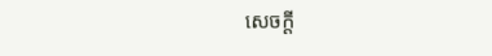សេចក្តី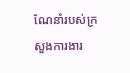ណែនាំរបស់ក្រសួងការងារ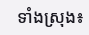ទាំងស្រុង៖